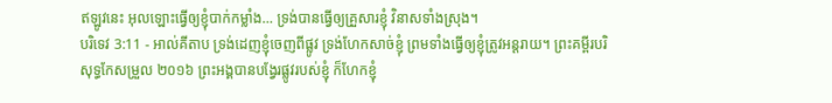ឥឡូវនេះ អុលឡោះធ្វើឲ្យខ្ញុំបាក់កម្លាំង… ទ្រង់បានធ្វើឲ្យគ្រួសារខ្ញុំ វិនាសទាំងស្រុង។
បរិទេវ 3:11 - អាល់គីតាប ទ្រង់ដេញខ្ញុំចេញពីផ្លូវ ទ្រង់ហែកសាច់ខ្ញុំ ព្រមទាំងធ្វើឲ្យខ្ញុំត្រូវអន្តរាយ។ ព្រះគម្ពីរបរិសុទ្ធកែសម្រួល ២០១៦ ព្រះអង្គបានបង្វែរផ្លូវរបស់ខ្ញុំ ក៏ហែកខ្ញុំ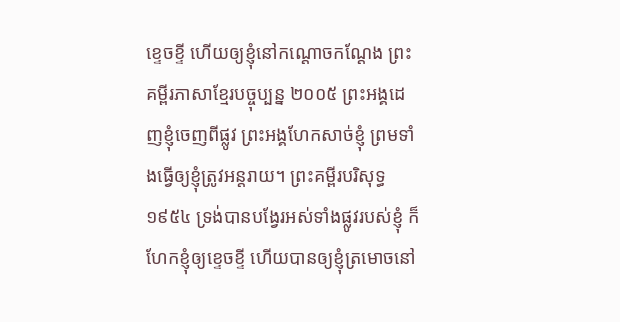ខ្ទេចខ្ទី ហើយឲ្យខ្ញុំនៅកណ្ដោចកណ្ដែង ព្រះគម្ពីរភាសាខ្មែរបច្ចុប្បន្ន ២០០៥ ព្រះអង្គដេញខ្ញុំចេញពីផ្លូវ ព្រះអង្គហែកសាច់ខ្ញុំ ព្រមទាំងធ្វើឲ្យខ្ញុំត្រូវអន្តរាយ។ ព្រះគម្ពីរបរិសុទ្ធ ១៩៥៤ ទ្រង់បានបង្វែរអស់ទាំងផ្លូវរបស់ខ្ញុំ ក៏ហែកខ្ញុំឲ្យខ្ទេចខ្ទី ហើយបានឲ្យខ្ញុំត្រមោចនៅ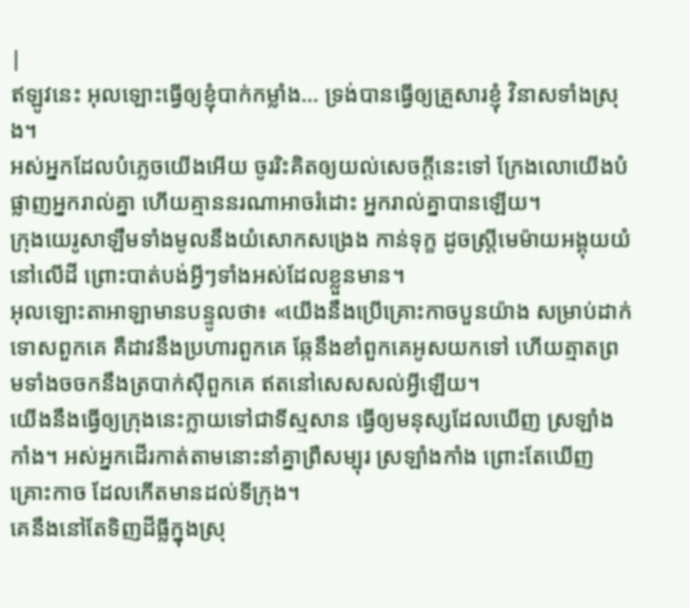|
ឥឡូវនេះ អុលឡោះធ្វើឲ្យខ្ញុំបាក់កម្លាំង… ទ្រង់បានធ្វើឲ្យគ្រួសារខ្ញុំ វិនាសទាំងស្រុង។
អស់អ្នកដែលបំភ្លេចយើងអើយ ចូររិះគិតឲ្យយល់សេចក្ដីនេះទៅ ក្រែងលោយើងបំផ្លាញអ្នករាល់គ្នា ហើយគ្មាននរណាអាចរំដោះ អ្នករាល់គ្នាបានឡើយ។
ក្រុងយេរូសាឡឹមទាំងមូលនឹងយំសោកសង្រេង កាន់ទុក្ខ ដូចស្ត្រីមេម៉ាយអង្គុយយំនៅលើដី ព្រោះបាត់បង់អ្វីៗទាំងអស់ដែលខ្លួនមាន។
អុលឡោះតាអាឡាមានបន្ទូលថា៖ «យើងនឹងប្រើគ្រោះកាចបួនយ៉ាង សម្រាប់ដាក់ទោសពួកគេ គឺដាវនឹងប្រហារពួកគេ ឆ្កែនឹងខាំពួកគេអូសយកទៅ ហើយត្មាតព្រមទាំងចចកនឹងត្របាក់ស៊ីពួកគេ ឥតនៅសេសសល់អ្វីឡើយ។
យើងនឹងធ្វើឲ្យក្រុងនេះក្លាយទៅជាទីស្មសាន ធ្វើឲ្យមនុស្សដែលឃើញ ស្រឡាំងកាំង។ អស់អ្នកដើរកាត់តាមនោះនាំគ្នាព្រឺសម្បុរ ស្រឡាំងកាំង ព្រោះតែឃើញគ្រោះកាច ដែលកើតមានដល់ទីក្រុង។
គេនឹងនៅតែទិញដីធ្លីក្នុងស្រុ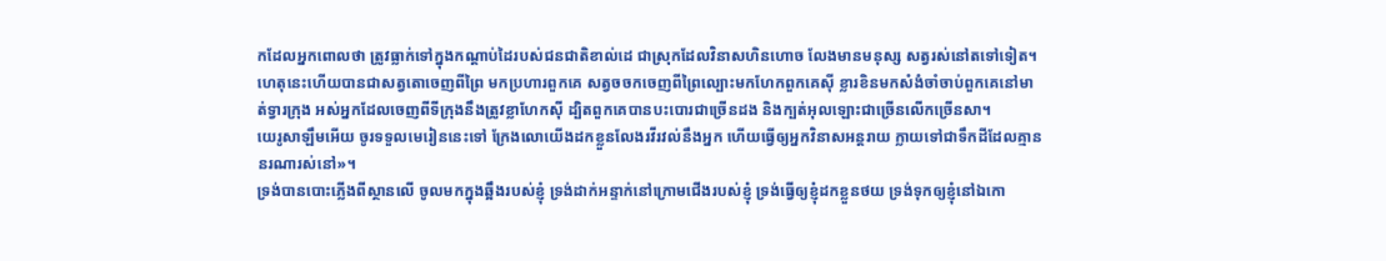កដែលអ្នកពោលថា ត្រូវធ្លាក់ទៅក្នុងកណ្ដាប់ដៃរបស់ជនជាតិខាល់ដេ ជាស្រុកដែលវិនាសហិនហោច លែងមានមនុស្ស សត្វរស់នៅតទៅទៀត។
ហេតុនេះហើយបានជាសត្វតោចេញពីព្រៃ មកប្រហារពួកគេ សត្វចចកចេញពីព្រៃល្បោះមកហែកពួកគេស៊ី ខ្លារខិនមកសំងំចាំចាប់ពួកគេនៅមាត់ទ្វារក្រុង អស់អ្នកដែលចេញពីទីក្រុងនឹងត្រូវខ្លាហែកស៊ី ដ្បិតពួកគេបានបះបោរជាច្រើនដង និងក្បត់អុលឡោះជាច្រើនលើកច្រើនសា។
យេរូសាឡឹមអើយ ចូរទទួលមេរៀននេះទៅ ក្រែងលោយើងដកខ្លួនលែងរវីរវល់នឹងអ្នក ហើយធ្វើឲ្យអ្នកវិនាសអន្តរាយ ក្លាយទៅជាទឹកដីដែលគ្មាននរណារស់នៅ»។
ទ្រង់បានបោះភ្លើងពីស្ថានលើ ចូលមកក្នុងឆ្អឹងរបស់ខ្ញុំ ទ្រង់ដាក់អន្ទាក់នៅក្រោមជើងរបស់ខ្ញុំ ទ្រង់ធ្វើឲ្យខ្ញុំដកខ្លួនថយ ទ្រង់ទុកឲ្យខ្ញុំនៅឯកោ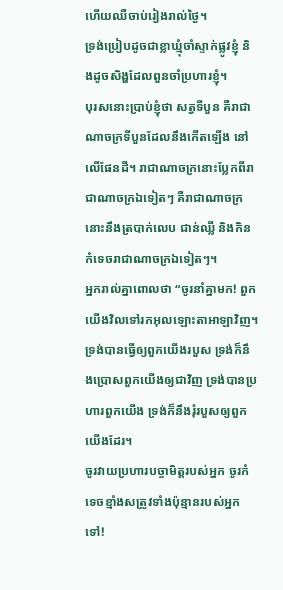ហើយឈឺចាប់រៀងរាល់ថ្ងៃ។
ទ្រង់ប្រៀបដូចជាខ្លាឃ្មុំចាំស្ទាក់ផ្លូវខ្ញុំ និងដូចសិង្ហដែលពួនចាំប្រហារខ្ញុំ។
បុរសនោះប្រាប់ខ្ញុំថា សត្វទីបួន គឺរាជាណាចក្រទីបួនដែលនឹងកើតឡើង នៅលើផែនដី។ រាជាណាចក្រនោះប្លែកពីរាជាណាចក្រឯទៀតៗ គឺរាជាណាចក្រនោះនឹងត្របាក់លេប ជាន់ឈ្លី និងកិនកំទេចរាជាណាចក្រឯទៀតៗ។
អ្នករាល់គ្នាពោលថា “ចូរនាំគ្នាមក! ពួកយើងវិលទៅរកអុលឡោះតាអាឡាវិញ។ ទ្រង់បានធ្វើឲ្យពួកយើងរបួស ទ្រង់ក៏នឹងប្រោសពួកយើងឲ្យជាវិញ ទ្រង់បានប្រហារពួកយើង ទ្រង់ក៏នឹងរុំរបួសឲ្យពួកយើងដែរ។
ចូរវាយប្រហារបច្ចាមិត្តរបស់អ្នក ចូរកំទេចខ្មាំងសត្រូវទាំងប៉ុន្មានរបស់អ្នកទៅ!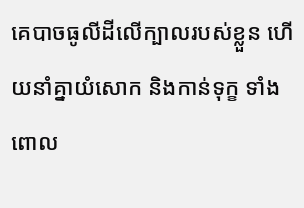គេបាចធូលីដីលើក្បាលរបស់ខ្លួន ហើយនាំគ្នាយំសោក និងកាន់ទុក្ខ ទាំងពោល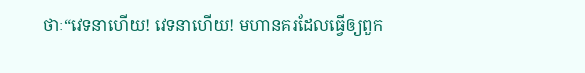ថាៈ“វេទនាហើយ! វេទនាហើយ! មហានគរដែលធ្វើឲ្យពួក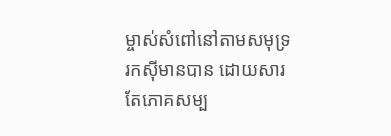ម្ចាស់សំពៅនៅតាមសមុទ្ររកស៊ីមានបាន ដោយសារតែភោគសម្ប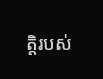ត្តិរបស់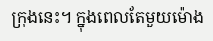ក្រុងនេះ។ ក្នុងពេលតែមួយម៉ោង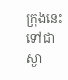ក្រុងនេះទៅជាស្ងា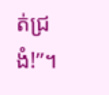ត់ជ្រងំ!”។